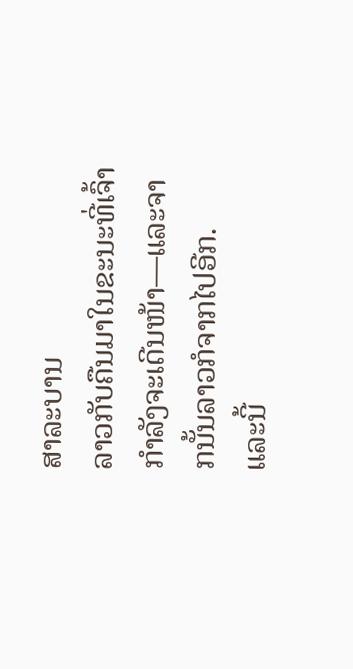ສາລະບານ
ລາວກັບຄືນມາໃນຂະນະທີ່ເຈົ້າກຳລັງຈະເດີນໜ້າ—ແລະຈາກນັ້ນລາວກໍຈາກໄປອີກ.
ແລະນີ້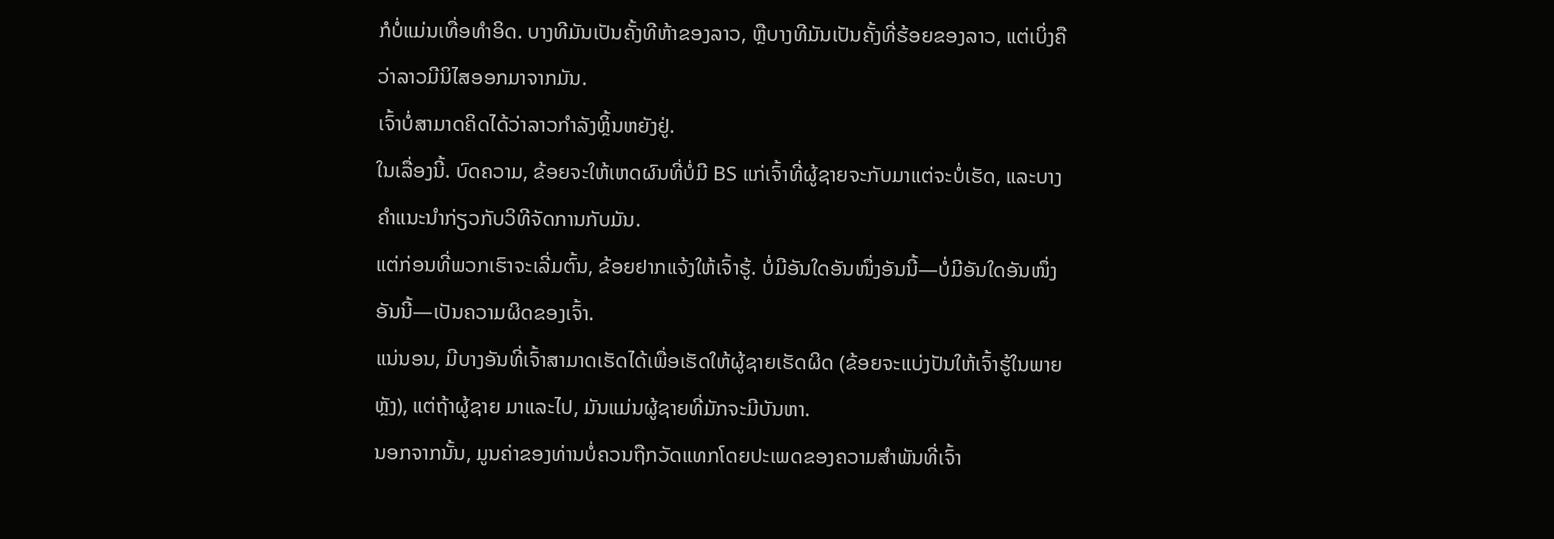ກໍບໍ່ແມ່ນເທື່ອທຳອິດ. ບາງທີມັນເປັນຄັ້ງທີຫ້າຂອງລາວ, ຫຼືບາງທີມັນເປັນຄັ້ງທີ່ຮ້ອຍຂອງລາວ, ແຕ່ເບິ່ງຄືວ່າລາວມີນິໄສອອກມາຈາກມັນ.
ເຈົ້າບໍ່ສາມາດຄິດໄດ້ວ່າລາວກຳລັງຫຼິ້ນຫຍັງຢູ່.
ໃນເລື່ອງນີ້. ບົດຄວາມ, ຂ້ອຍຈະໃຫ້ເຫດຜົນທີ່ບໍ່ມີ BS ແກ່ເຈົ້າທີ່ຜູ້ຊາຍຈະກັບມາແຕ່ຈະບໍ່ເຮັດ, ແລະບາງຄໍາແນະນໍາກ່ຽວກັບວິທີຈັດການກັບມັນ.
ແຕ່ກ່ອນທີ່ພວກເຮົາຈະເລີ່ມຕົ້ນ, ຂ້ອຍຢາກແຈ້ງໃຫ້ເຈົ້າຮູ້. ບໍ່ມີອັນໃດອັນໜຶ່ງອັນນີ້—ບໍ່ມີອັນໃດອັນໜຶ່ງອັນນີ້—ເປັນຄວາມຜິດຂອງເຈົ້າ.
ແນ່ນອນ, ມີບາງອັນທີ່ເຈົ້າສາມາດເຮັດໄດ້ເພື່ອເຮັດໃຫ້ຜູ້ຊາຍເຮັດຜິດ (ຂ້ອຍຈະແບ່ງປັນໃຫ້ເຈົ້າຮູ້ໃນພາຍຫຼັງ), ແຕ່ຖ້າຜູ້ຊາຍ ມາແລະໄປ, ມັນແມ່ນຜູ້ຊາຍທີ່ມັກຈະມີບັນຫາ.
ນອກຈາກນັ້ນ, ມູນຄ່າຂອງທ່ານບໍ່ຄວນຖືກວັດແທກໂດຍປະເພດຂອງຄວາມສໍາພັນທີ່ເຈົ້າ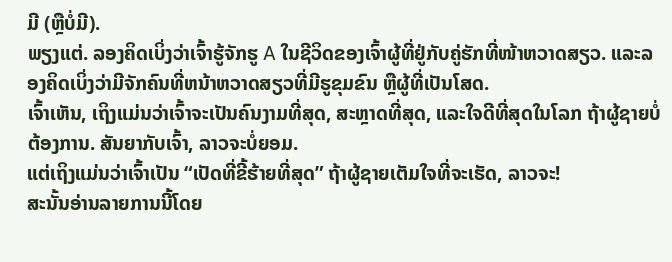ມີ (ຫຼືບໍ່ມີ).
ພຽງແຕ່. ລອງຄິດເບິ່ງວ່າເຈົ້າຮູ້ຈັກຮູ A ໃນຊີວິດຂອງເຈົ້າຜູ້ທີ່ຢູ່ກັບຄູ່ຮັກທີ່ໜ້າຫວາດສຽວ. ແລະລອງຄິດເບິ່ງວ່າມີຈັກຄົນທີ່ຫນ້າຫວາດສຽວທີ່ມີຮູຂຸມຂົນ ຫຼືຜູ້ທີ່ເປັນໂສດ.
ເຈົ້າເຫັນ, ເຖິງແມ່ນວ່າເຈົ້າຈະເປັນຄົນງາມທີ່ສຸດ, ສະຫຼາດທີ່ສຸດ, ແລະໃຈດີທີ່ສຸດໃນໂລກ ຖ້າຜູ້ຊາຍບໍ່ຕ້ອງການ. ສັນຍາກັບເຈົ້າ, ລາວຈະບໍ່ຍອມ.
ແຕ່ເຖິງແມ່ນວ່າເຈົ້າເປັນ “ເປັດທີ່ຂີ້ຮ້າຍທີ່ສຸດ” ຖ້າຜູ້ຊາຍເຕັມໃຈທີ່ຈະເຮັດ, ລາວຈະ!
ສະນັ້ນອ່ານລາຍການນີ້ໂດຍ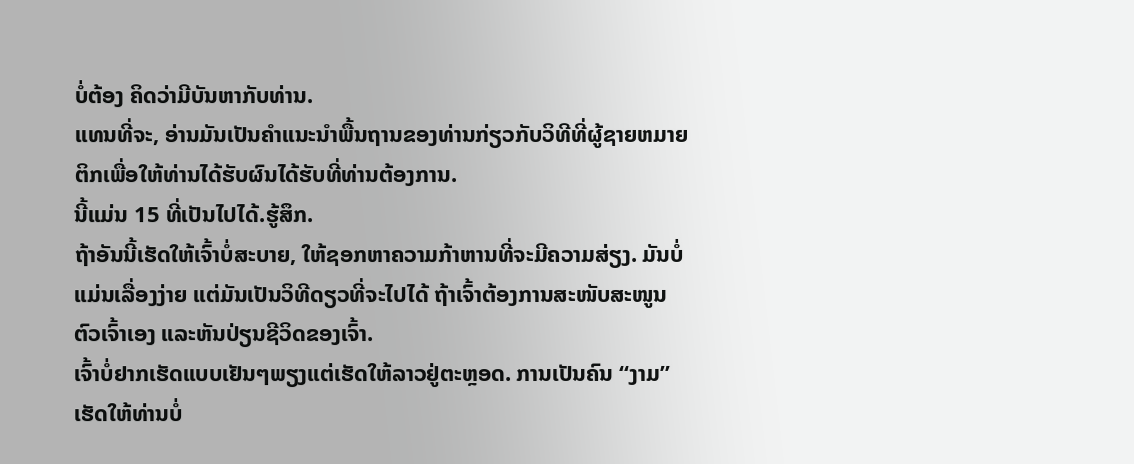ບໍ່ຕ້ອງ ຄິດວ່າມີບັນຫາກັບທ່ານ.
ແທນທີ່ຈະ, ອ່ານມັນເປັນຄໍາແນະນໍາພື້ນຖານຂອງທ່ານກ່ຽວກັບວິທີທີ່ຜູ້ຊາຍຫມາຍຕິກເພື່ອໃຫ້ທ່ານໄດ້ຮັບຜົນໄດ້ຮັບທີ່ທ່ານຕ້ອງການ.
ນີ້ແມ່ນ 15 ທີ່ເປັນໄປໄດ້.ຮູ້ສຶກ.
ຖ້າອັນນີ້ເຮັດໃຫ້ເຈົ້າບໍ່ສະບາຍ, ໃຫ້ຊອກຫາຄວາມກ້າຫານທີ່ຈະມີຄວາມສ່ຽງ. ມັນບໍ່ແມ່ນເລື່ອງງ່າຍ ແຕ່ມັນເປັນວິທີດຽວທີ່ຈະໄປໄດ້ ຖ້າເຈົ້າຕ້ອງການສະໜັບສະໜູນຕົວເຈົ້າເອງ ແລະຫັນປ່ຽນຊີວິດຂອງເຈົ້າ.
ເຈົ້າບໍ່ຢາກເຮັດແບບເຢັນໆພຽງແຕ່ເຮັດໃຫ້ລາວຢູ່ຕະຫຼອດ. ການເປັນຄົນ “ງາມ” ເຮັດໃຫ້ທ່ານບໍ່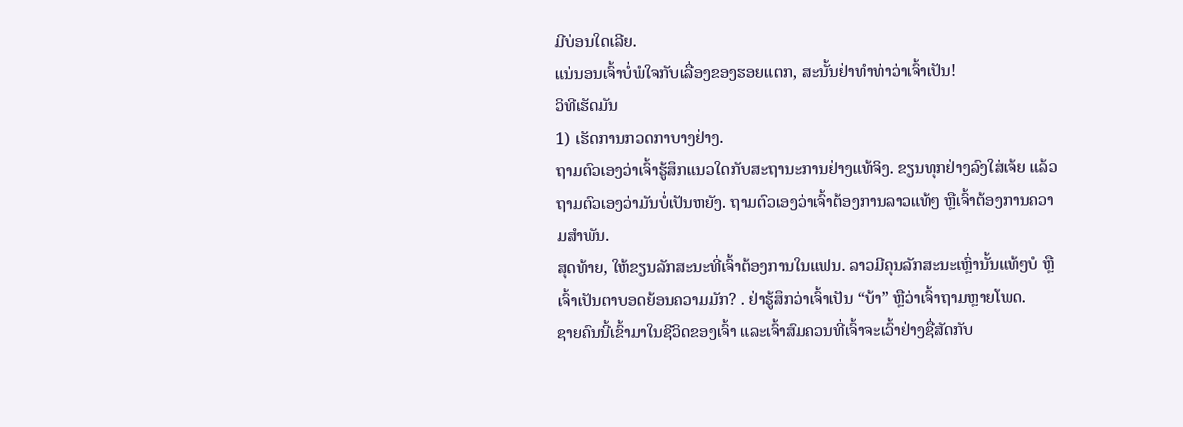ມີບ່ອນໃດເລີຍ.
ແນ່ນອນເຈົ້າບໍ່ພໍໃຈກັບເລື່ອງຂອງຮອຍແຕກ, ສະນັ້ນຢ່າທຳທ່າວ່າເຈົ້າເປັນ!
ວິທີເຮັດມັນ
1) ເຮັດການກວດກາບາງຢ່າງ.
ຖາມຕົວເອງວ່າເຈົ້າຮູ້ສຶກແນວໃດກັບສະຖານະການຢ່າງແທ້ຈິງ. ຂຽນທຸກຢ່າງລົງໃສ່ເຈ້ຍ ແລ້ວຖາມຕົວເອງວ່າມັນບໍ່ເປັນຫຍັງ. ຖາມຕົວເອງວ່າເຈົ້າຕ້ອງການລາວແທ້ໆ ຫຼືເຈົ້າຕ້ອງການຄວາມສຳພັນ.
ສຸດທ້າຍ, ໃຫ້ຂຽນລັກສະນະທີ່ເຈົ້າຕ້ອງການໃນແຟນ. ລາວມີຄຸນລັກສະນະເຫຼົ່ານັ້ນແທ້ໆບໍ ຫຼືເຈົ້າເປັນຕາບອດຍ້ອນຄວາມມັກ? . ຢ່າຮູ້ສຶກວ່າເຈົ້າເປັນ “ບ້າ” ຫຼືວ່າເຈົ້າຖາມຫຼາຍໂພດ.
ຊາຍຄົນນີ້ເຂົ້າມາໃນຊີວິດຂອງເຈົ້າ ແລະເຈົ້າສົມຄວນທີ່ເຈົ້າຈະເວົ້າຢ່າງຊື່ສັດກັບ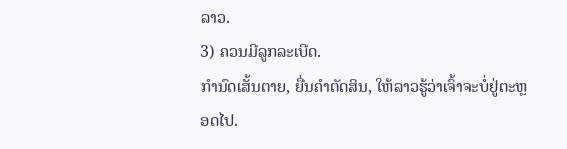ລາວ.
3) ຄວນມີລູກລະເບີດ.
ກຳນົດເສັ້ນຕາຍ, ຍື່ນຄຳຕັດສິນ, ໃຫ້ລາວຮູ້ວ່າເຈົ້າຈະບໍ່ຢູ່ຕະຫຼອດໄປ.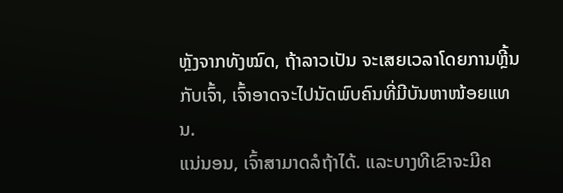ຫຼັງຈາກທັງໝົດ, ຖ້າລາວເປັນ ຈະເສຍເວລາໂດຍການຫຼີ້ນກັບເຈົ້າ, ເຈົ້າອາດຈະໄປນັດພົບຄົນທີ່ມີບັນຫາໜ້ອຍແທນ.
ແນ່ນອນ, ເຈົ້າສາມາດລໍຖ້າໄດ້. ແລະບາງທີເຂົາຈະມີຄ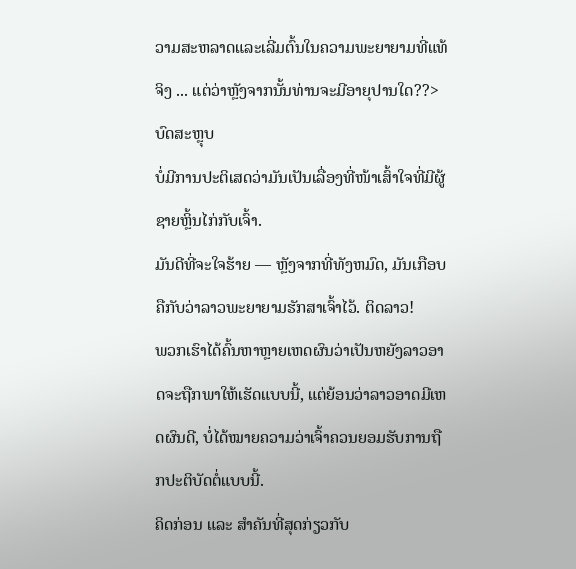ວາມສະຫລາດແລະເລີ່ມຕົ້ນໃນຄວາມພະຍາຍາມທີ່ແທ້ຈິງ ... ແຕ່ວ່າຫຼັງຈາກນັ້ນທ່ານຈະມີອາຍຸປານໃດ??>
ບົດສະຫຼຸບ
ບໍ່ມີການປະຕິເສດວ່າມັນເປັນເລື່ອງທີ່ໜ້າເສົ້າໃຈທີ່ມີຜູ້ຊາຍຫຼິ້ນໄກ່ກັບເຈົ້າ.
ມັນດີທີ່ຈະໃຈຮ້າຍ — ຫຼັງຈາກທີ່ທັງຫມົດ, ມັນເກືອບຄືກັບວ່າລາວພະຍາຍາມຮັກສາເຈົ້າໄວ້. ຕິດລາວ!
ພວກເຮົາໄດ້ຄົ້ນຫາຫຼາຍເຫດຜົນວ່າເປັນຫຍັງລາວອາດຈະຖືກພາໃຫ້ເຮັດແບບນີ້, ແຕ່ຍ້ອນວ່າລາວອາດມີເຫດຜົນດີ, ບໍ່ໄດ້ໝາຍຄວາມວ່າເຈົ້າຄວນຍອມຮັບການຖືກປະຕິບັດຕໍ່ແບບນີ້.
ຄິດກ່ອນ ແລະ ສຳຄັນທີ່ສຸດກ່ຽວກັບ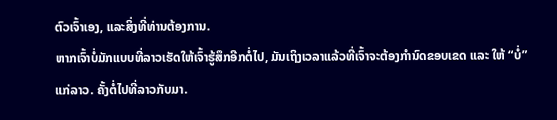ຕົວເຈົ້າເອງ, ແລະສິ່ງທີ່ທ່ານຕ້ອງການ.
ຫາກເຈົ້າບໍ່ມັກແບບທີ່ລາວເຮັດໃຫ້ເຈົ້າຮູ້ສຶກອີກຕໍ່ໄປ, ມັນເຖິງເວລາແລ້ວທີ່ເຈົ້າຈະຕ້ອງກຳນົດຂອບເຂດ ແລະ ໃຫ້ “ບໍ່” ແກ່ລາວ. ຄັ້ງຕໍ່ໄປທີ່ລາວກັບມາ.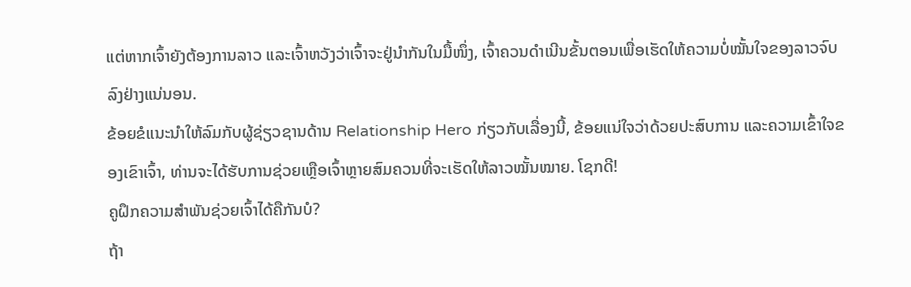ແຕ່ຫາກເຈົ້າຍັງຕ້ອງການລາວ ແລະເຈົ້າຫວັງວ່າເຈົ້າຈະຢູ່ນຳກັນໃນມື້ໜຶ່ງ, ເຈົ້າຄວນດຳເນີນຂັ້ນຕອນເພື່ອເຮັດໃຫ້ຄວາມບໍ່ໝັ້ນໃຈຂອງລາວຈົບລົງຢ່າງແນ່ນອນ.
ຂ້ອຍຂໍແນະນຳໃຫ້ລົມກັບຜູ້ຊ່ຽວຊານດ້ານ Relationship Hero ກ່ຽວກັບເລື່ອງນີ້, ຂ້ອຍແນ່ໃຈວ່າດ້ວຍປະສົບການ ແລະຄວາມເຂົ້າໃຈຂອງເຂົາເຈົ້າ, ທ່ານຈະໄດ້ຮັບການຊ່ວຍເຫຼືອເຈົ້າຫຼາຍສົມຄວນທີ່ຈະເຮັດໃຫ້ລາວໝັ້ນໝາຍ. ໂຊກດີ!
ຄູຝຶກຄວາມສຳພັນຊ່ວຍເຈົ້າໄດ້ຄືກັນບໍ?
ຖ້າ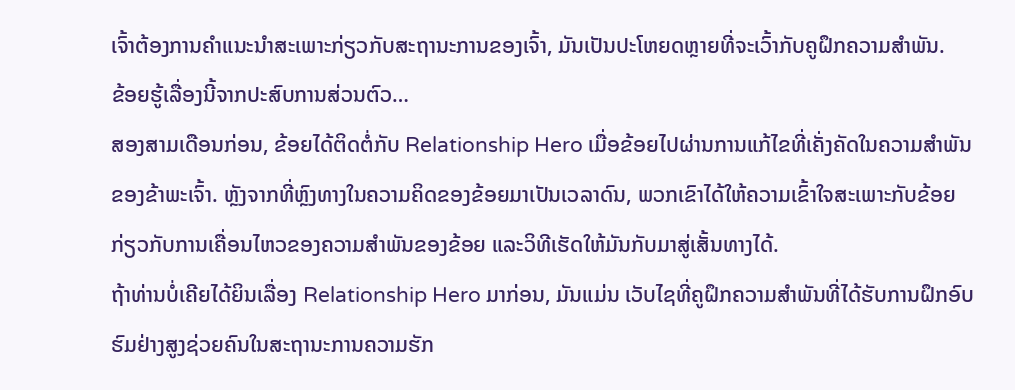ເຈົ້າຕ້ອງການຄຳແນະນຳສະເພາະກ່ຽວກັບສະຖານະການຂອງເຈົ້າ, ມັນເປັນປະໂຫຍດຫຼາຍທີ່ຈະເວົ້າກັບຄູຝຶກຄວາມສຳພັນ.
ຂ້ອຍຮູ້ເລື່ອງນີ້ຈາກປະສົບການສ່ວນຕົວ…
ສອງສາມເດືອນກ່ອນ, ຂ້ອຍໄດ້ຕິດຕໍ່ກັບ Relationship Hero ເມື່ອຂ້ອຍໄປຜ່ານການແກ້ໄຂທີ່ເຄັ່ງຄັດໃນຄວາມສໍາພັນຂອງຂ້າພະເຈົ້າ. ຫຼັງຈາກທີ່ຫຼົງທາງໃນຄວາມຄິດຂອງຂ້ອຍມາເປັນເວລາດົນ, ພວກເຂົາໄດ້ໃຫ້ຄວາມເຂົ້າໃຈສະເພາະກັບຂ້ອຍກ່ຽວກັບການເຄື່ອນໄຫວຂອງຄວາມສຳພັນຂອງຂ້ອຍ ແລະວິທີເຮັດໃຫ້ມັນກັບມາສູ່ເສັ້ນທາງໄດ້.
ຖ້າທ່ານບໍ່ເຄີຍໄດ້ຍິນເລື່ອງ Relationship Hero ມາກ່ອນ, ມັນແມ່ນ ເວັບໄຊທີ່ຄູຝຶກຄວາມສຳພັນທີ່ໄດ້ຮັບການຝຶກອົບຮົມຢ່າງສູງຊ່ວຍຄົນໃນສະຖານະການຄວາມຮັກ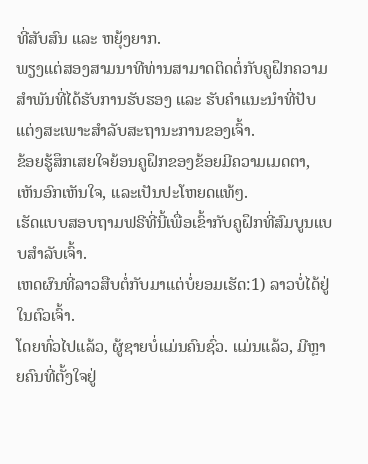ທີ່ສັບສົນ ແລະ ຫຍຸ້ງຍາກ.
ພຽງແຕ່ສອງສາມນາທີທ່ານສາມາດຕິດຕໍ່ກັບຄູຝຶກຄວາມສຳພັນທີ່ໄດ້ຮັບການຮັບຮອງ ແລະ ຮັບຄຳແນະນຳທີ່ປັບແຕ່ງສະເພາະສຳລັບສະຖານະການຂອງເຈົ້າ.
ຂ້ອຍຮູ້ສຶກເສຍໃຈຍ້ອນຄູຝຶກຂອງຂ້ອຍມີຄວາມເມດຕາ, ເຫັນອົກເຫັນໃຈ, ແລະເປັນປະໂຫຍດແທ້ໆ.
ເຮັດແບບສອບຖາມຟຣີທີ່ນີ້ເພື່ອເຂົ້າກັບຄູຝຶກທີ່ສົມບູນແບບສຳລັບເຈົ້າ.
ເຫດຜົນທີ່ລາວສືບຕໍ່ກັບມາແຕ່ບໍ່ຍອມເຮັດ:1) ລາວບໍ່ໄດ້ຢູ່ໃນຕົວເຈົ້າ.
ໂດຍທົ່ວໄປແລ້ວ, ຜູ້ຊາຍບໍ່ແມ່ນຄົນຊົ່ວ. ແມ່ນແລ້ວ, ມີຫຼາຍຄົນທີ່ຕັ້ງໃຈຢູ່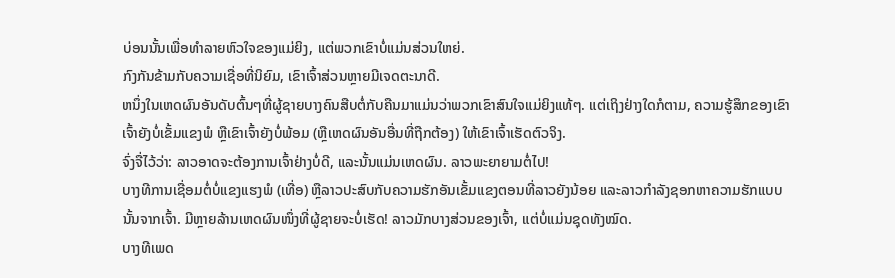ບ່ອນນັ້ນເພື່ອທໍາລາຍຫົວໃຈຂອງແມ່ຍິງ, ແຕ່ພວກເຂົາບໍ່ແມ່ນສ່ວນໃຫຍ່.
ກົງກັນຂ້າມກັບຄວາມເຊື່ອທີ່ນິຍົມ, ເຂົາເຈົ້າສ່ວນຫຼາຍມີເຈດຕະນາດີ.
ຫນຶ່ງໃນເຫດຜົນອັນດັບຕົ້ນໆທີ່ຜູ້ຊາຍບາງຄົນສືບຕໍ່ກັບຄືນມາແມ່ນວ່າພວກເຂົາສົນໃຈແມ່ຍິງແທ້ໆ. ແຕ່ເຖິງຢ່າງໃດກໍຕາມ, ຄວາມຮູ້ສຶກຂອງເຂົາເຈົ້າຍັງບໍ່ເຂັ້ມແຂງພໍ ຫຼືເຂົາເຈົ້າຍັງບໍ່ພ້ອມ (ຫຼືເຫດຜົນອັນອື່ນທີ່ຖືກຕ້ອງ) ໃຫ້ເຂົາເຈົ້າເຮັດຕົວຈິງ.
ຈົ່ງຈື່ໄວ້ວ່າ: ລາວອາດຈະຕ້ອງການເຈົ້າຢ່າງບໍ່ດີ, ແລະນັ້ນແມ່ນເຫດຜົນ. ລາວພະຍາຍາມຕໍ່ໄປ!
ບາງທີການເຊື່ອມຕໍ່ບໍ່ແຂງແຮງພໍ (ເທື່ອ) ຫຼືລາວປະສົບກັບຄວາມຮັກອັນເຂັ້ມແຂງຕອນທີ່ລາວຍັງນ້ອຍ ແລະລາວກຳລັງຊອກຫາຄວາມຮັກແບບນັ້ນຈາກເຈົ້າ. ມີຫຼາຍລ້ານເຫດຜົນໜຶ່ງທີ່ຜູ້ຊາຍຈະບໍ່ເຮັດ! ລາວມັກບາງສ່ວນຂອງເຈົ້າ, ແຕ່ບໍ່ແມ່ນຊຸດທັງໝົດ.
ບາງທີເພດ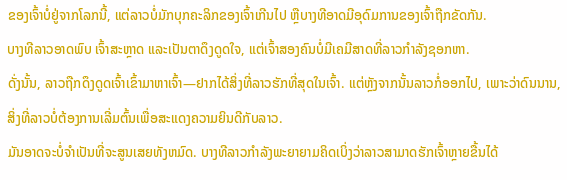ຂອງເຈົ້າບໍ່ຢູ່ຈາກໂລກນີ້, ແຕ່ລາວບໍ່ມັກບຸກຄະລິກຂອງເຈົ້າເກີນໄປ ຫຼືບາງທີອາດມີອຸດົມການຂອງເຈົ້າຖືກຂັດກັນ.
ບາງທີລາວອາດພົບ ເຈົ້າສະຫຼາດ ແລະເປັນຕາດຶງດູດໃຈ, ແຕ່ເຈົ້າສອງຄົນບໍ່ມີເຄມີສາດທີ່ລາວກໍາລັງຊອກຫາ.
ດັ່ງນັ້ນ, ລາວຖືກດຶງດູດເຈົ້າເຂົ້າມາຫາເຈົ້າ—ຢາກໄດ້ສິ່ງທີ່ລາວຮັກທີ່ສຸດໃນເຈົ້າ. ແຕ່ຫຼັງຈາກນັ້ນລາວກໍ່ອອກໄປ, ເພາະວ່າດົນນານ, ສິ່ງທີ່ລາວບໍ່ຕ້ອງການເລີ່ມຕົ້ນເພື່ອສະແດງຄວາມຍິນດີກັບລາວ.
ມັນອາດຈະບໍ່ຈໍາເປັນທີ່ຈະສູນເສຍທັງຫມົດ. ບາງທີລາວກຳລັງພະຍາຍາມຄິດເບິ່ງວ່າລາວສາມາດຮັກເຈົ້າຫຼາຍຂື້ນໄດ້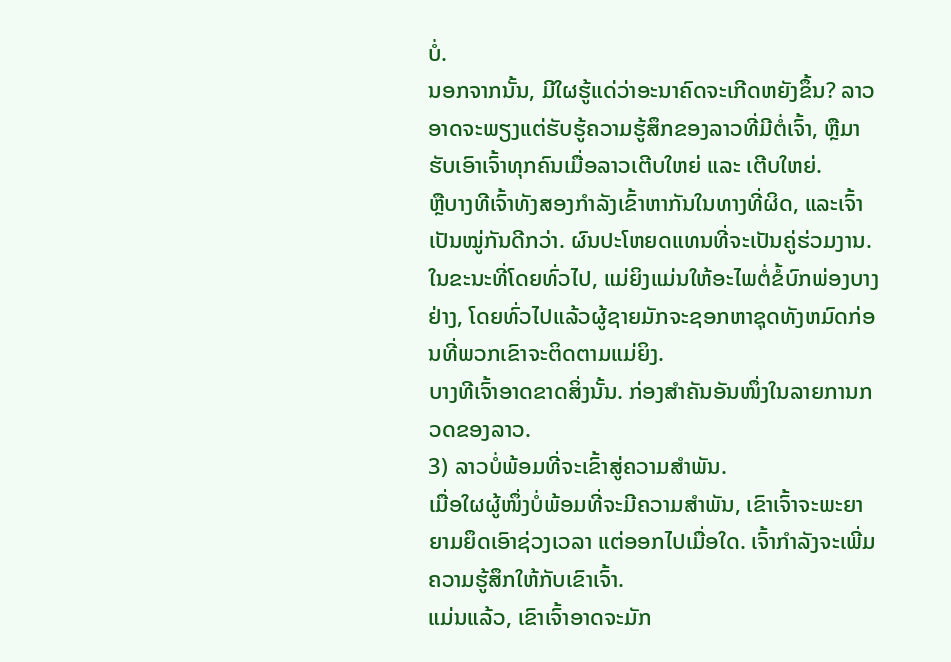ບໍ່.
ນອກຈາກນັ້ນ, ມີໃຜຮູ້ແດ່ວ່າອະນາຄົດຈະເກີດຫຍັງຂຶ້ນ? ລາວອາດຈະພຽງແຕ່ຮັບຮູ້ຄວາມຮູ້ສຶກຂອງລາວທີ່ມີຕໍ່ເຈົ້າ, ຫຼືມາຮັບເອົາເຈົ້າທຸກຄົນເມື່ອລາວເຕີບໃຫຍ່ ແລະ ເຕີບໃຫຍ່.
ຫຼືບາງທີເຈົ້າທັງສອງກຳລັງເຂົ້າຫາກັນໃນທາງທີ່ຜິດ, ແລະເຈົ້າເປັນໝູ່ກັນດີກວ່າ. ຜົນປະໂຫຍດແທນທີ່ຈະເປັນຄູ່ຮ່ວມງານ.
ໃນຂະນະທີ່ໂດຍທົ່ວໄປ, ແມ່ຍິງແມ່ນໃຫ້ອະໄພຕໍ່ຂໍ້ບົກພ່ອງບາງຢ່າງ, ໂດຍທົ່ວໄປແລ້ວຜູ້ຊາຍມັກຈະຊອກຫາຊຸດທັງຫມົດກ່ອນທີ່ພວກເຂົາຈະຕິດຕາມແມ່ຍິງ.
ບາງທີເຈົ້າອາດຂາດສິ່ງນັ້ນ. ກ່ອງສຳຄັນອັນໜຶ່ງໃນລາຍການກວດຂອງລາວ.
3) ລາວບໍ່ພ້ອມທີ່ຈະເຂົ້າສູ່ຄວາມສໍາພັນ.
ເມື່ອໃຜຜູ້ໜຶ່ງບໍ່ພ້ອມທີ່ຈະມີຄວາມສໍາພັນ, ເຂົາເຈົ້າຈະພະຍາຍາມຍຶດເອົາຊ່ວງເວລາ ແຕ່ອອກໄປເມື່ອໃດ. ເຈົ້າກຳລັງຈະເພີ່ມຄວາມຮູ້ສຶກໃຫ້ກັບເຂົາເຈົ້າ.
ແມ່ນແລ້ວ, ເຂົາເຈົ້າອາດຈະມັກ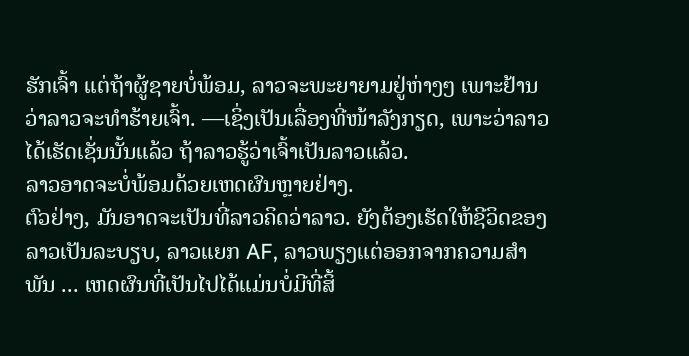ຮັກເຈົ້າ ແຕ່ຖ້າຜູ້ຊາຍບໍ່ພ້ອມ, ລາວຈະພະຍາຍາມຢູ່ຫ່າງໆ ເພາະຢ້ານວ່າລາວຈະທຳຮ້າຍເຈົ້າ. —ເຊິ່ງເປັນເລື່ອງທີ່ໜ້າລັງກຽດ, ເພາະວ່າລາວໄດ້ເຮັດເຊັ່ນນັ້ນແລ້ວ ຖ້າລາວຮູ້ວ່າເຈົ້າເປັນລາວແລ້ວ.
ລາວອາດຈະບໍ່ພ້ອມດ້ວຍເຫດຜົນຫຼາຍຢ່າງ.
ຕົວຢ່າງ, ມັນອາດຈະເປັນທີ່ລາວຄິດວ່າລາວ. ຍັງຕ້ອງເຮັດໃຫ້ຊີວິດຂອງລາວເປັນລະບຽບ, ລາວແຍກ AF, ລາວພຽງແຕ່ອອກຈາກຄວາມສໍາພັນ ... ເຫດຜົນທີ່ເປັນໄປໄດ້ແມ່ນບໍ່ມີທີ່ສິ້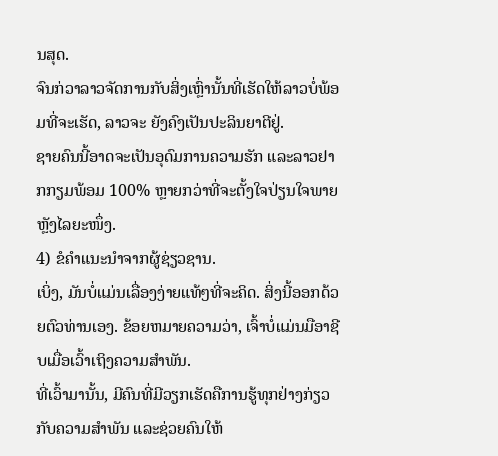ນສຸດ.
ຈົນກ່ວາລາວຈັດການກັບສິ່ງເຫຼົ່ານັ້ນທີ່ເຮັດໃຫ້ລາວບໍ່ພ້ອມທີ່ຈະເຮັດ, ລາວຈະ ຍັງຄົງເປັນປະລິນຍາຕີຢູ່.
ຊາຍຄົນນີ້ອາດຈະເປັນອຸດົມການຄວາມຮັກ ແລະລາວຢາກກຽມພ້ອມ 100% ຫຼາຍກວ່າທີ່ຈະຕັ້ງໃຈປ່ຽນໃຈພາຍຫຼັງໄລຍະໜຶ່ງ.
4) ຂໍຄຳແນະນຳຈາກຜູ້ຊ່ຽວຊານ.
ເບິ່ງ, ມັນບໍ່ແມ່ນເລື່ອງງ່າຍແທ້ໆທີ່ຈະຄິດ. ສິ່ງນີ້ອອກດ້ວຍຕົວທ່ານເອງ. ຂ້ອຍຫມາຍຄວາມວ່າ, ເຈົ້າບໍ່ແມ່ນມືອາຊີບເມື່ອເວົ້າເຖິງຄວາມສໍາພັນ.
ທີ່ເວົ້າມານັ້ນ, ມີຄົນທີ່ມີວຽກເຮັດຄືການຮູ້ທຸກຢ່າງກ່ຽວກັບຄວາມສຳພັນ ແລະຊ່ວຍຄົນໃຫ້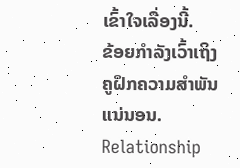ເຂົ້າໃຈເລື່ອງນີ້.
ຂ້ອຍກຳລັງເວົ້າເຖິງຄູຝຶກຄວາມສຳພັນແນ່ນອນ.
Relationship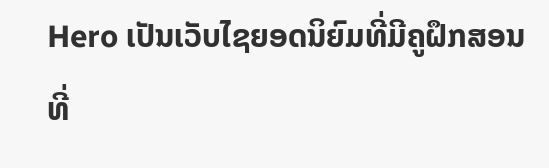Hero ເປັນເວັບໄຊຍອດນິຍົມທີ່ມີຄູຝຶກສອນທີ່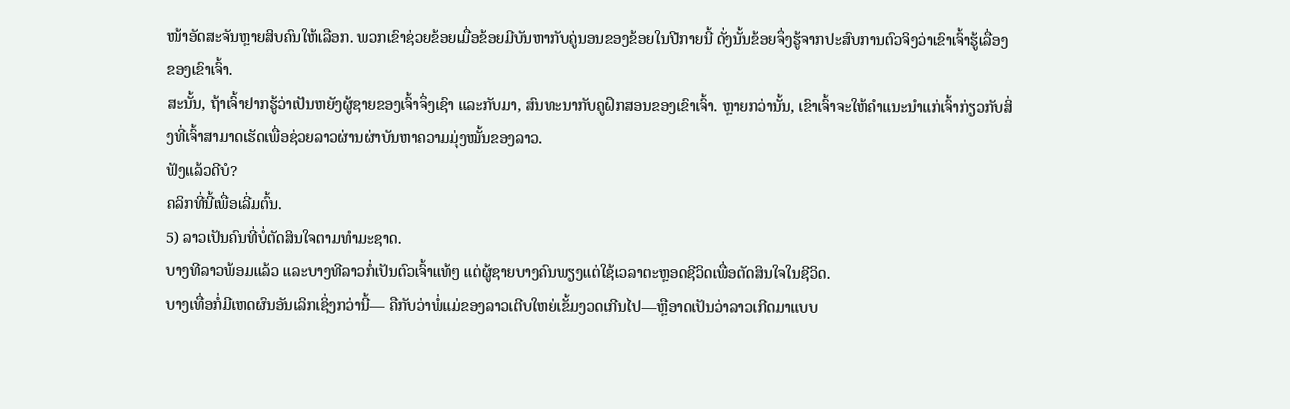ໜ້າອັດສະຈັນຫຼາຍສິບຄົນໃຫ້ເລືອກ. ພວກເຂົາຊ່ວຍຂ້ອຍເມື່ອຂ້ອຍມີບັນຫາກັບຄູ່ນອນຂອງຂ້ອຍໃນປີກາຍນີ້ ດັ່ງນັ້ນຂ້ອຍຈຶ່ງຮູ້ຈາກປະສົບການຕົວຈິງວ່າເຂົາເຈົ້າຮູ້ເລື່ອງຂອງເຂົາເຈົ້າ.
ສະນັ້ນ, ຖ້າເຈົ້າຢາກຮູ້ວ່າເປັນຫຍັງຜູ້ຊາຍຂອງເຈົ້າຈຶ່ງເຊົາ ແລະກັບມາ, ສົນທະນາກັບຄູຝຶກສອນຂອງເຂົາເຈົ້າ. ຫຼາຍກວ່ານັ້ນ, ເຂົາເຈົ້າຈະໃຫ້ຄຳແນະນຳແກ່ເຈົ້າກ່ຽວກັບສິ່ງທີ່ເຈົ້າສາມາດເຮັດເພື່ອຊ່ວຍລາວຜ່ານຜ່າບັນຫາຄວາມມຸ່ງໝັ້ນຂອງລາວ.
ຟັງແລ້ວດີບໍ?
ຄລິກທີ່ນີ້ເພື່ອເລີ່ມຕົ້ນ.
5) ລາວເປັນຄົນທີ່ບໍ່ຕັດສິນໃຈຕາມທໍາມະຊາດ.
ບາງທີລາວພ້ອມແລ້ວ ແລະບາງທີລາວກໍ່ເປັນຕົວເຈົ້າແທ້ໆ ແຕ່ຜູ້ຊາຍບາງຄົນພຽງແຕ່ໃຊ້ເວລາຕະຫຼອດຊີວິດເພື່ອຕັດສິນໃຈໃນຊີວິດ.
ບາງເທື່ອກໍ່ມີເຫດຜົນອັນເລິກເຊິ່ງກວ່ານີ້— ຄືກັບວ່າພໍ່ແມ່ຂອງລາວເຕີບໃຫຍ່ເຂັ້ມງວດເກີນໄປ—ຫຼືອາດເປັນວ່າລາວເກີດມາແບບ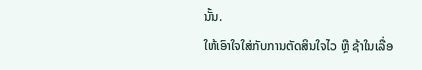ນັ້ນ.
ໃຫ້ເອົາໃຈໃສ່ກັບການຕັດສິນໃຈໄວ ຫຼື ຊ້າໃນເລື່ອ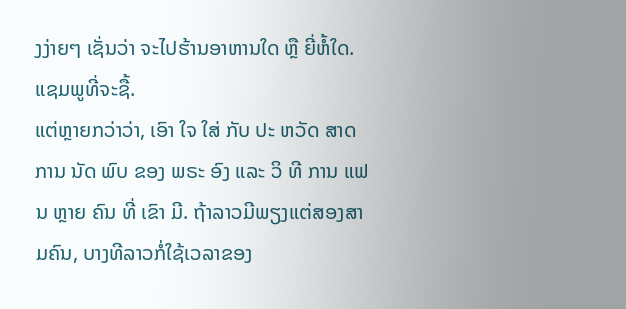ງງ່າຍໆ ເຊັ່ນວ່າ ຈະໄປຮ້ານອາຫານໃດ ຫຼື ຍີ່ຫໍ້ໃດ. ແຊມພູທີ່ຈະຊື້.
ແຕ່ຫຼາຍກວ່າວ່າ, ເອົາ ໃຈ ໃສ່ ກັບ ປະ ຫວັດ ສາດ ການ ນັດ ພົບ ຂອງ ພຣະ ອົງ ແລະ ວິ ທີ ການ ແຟນ ຫຼາຍ ຄົນ ທີ່ ເຂົາ ມີ. ຖ້າລາວມີພຽງແຕ່ສອງສາມຄົນ, ບາງທີລາວກໍ່ໃຊ້ເວລາຂອງ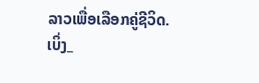ລາວເພື່ອເລືອກຄູ່ຊີວິດ.
ເບິ່ງ_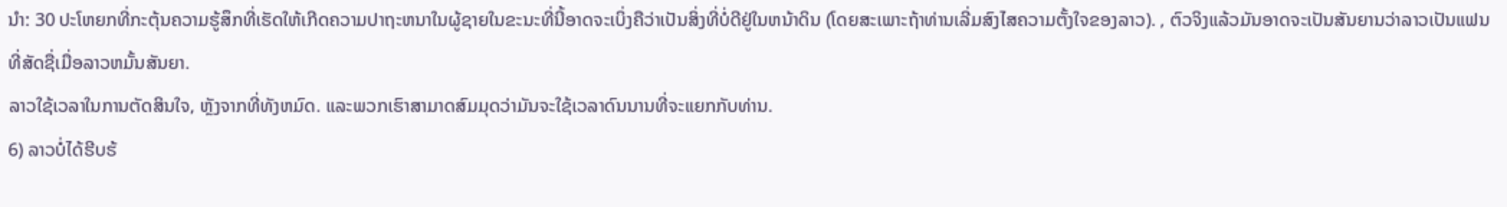ນຳ: 30 ປະໂຫຍກທີ່ກະຕຸ້ນຄວາມຮູ້ສຶກທີ່ເຮັດໃຫ້ເກີດຄວາມປາຖະຫນາໃນຜູ້ຊາຍໃນຂະນະທີ່ນີ້ອາດຈະເບິ່ງຄືວ່າເປັນສິ່ງທີ່ບໍ່ດີຢູ່ໃນຫນ້າດິນ (ໂດຍສະເພາະຖ້າທ່ານເລີ່ມສົງໄສຄວາມຕັ້ງໃຈຂອງລາວ). , ຕົວຈິງແລ້ວມັນອາດຈະເປັນສັນຍານວ່າລາວເປັນແຟນທີ່ສັດຊື່ເມື່ອລາວຫມັ້ນສັນຍາ.
ລາວໃຊ້ເວລາໃນການຕັດສິນໃຈ, ຫຼັງຈາກທີ່ທັງຫມົດ. ແລະພວກເຮົາສາມາດສົມມຸດວ່າມັນຈະໃຊ້ເວລາດົນນານທີ່ຈະແຍກກັບທ່ານ.
6) ລາວບໍ່ໄດ້ຮີບຮ້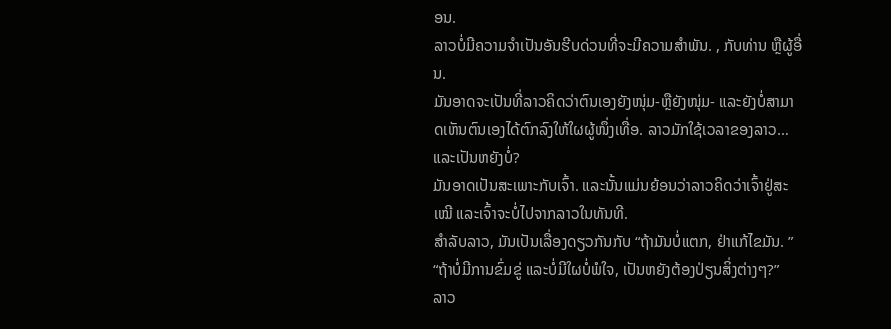ອນ.
ລາວບໍ່ມີຄວາມຈໍາເປັນອັນຮີບດ່ວນທີ່ຈະມີຄວາມສໍາພັນ. , ກັບທ່ານ ຫຼືຜູ້ອື່ນ.
ມັນອາດຈະເປັນທີ່ລາວຄິດວ່າຕົນເອງຍັງໜຸ່ມ-ຫຼືຍັງໜຸ່ມ- ແລະຍັງບໍ່ສາມາດເຫັນຕົນເອງໄດ້ຕົກລົງໃຫ້ໃຜຜູ້ໜຶ່ງເທື່ອ. ລາວມັກໃຊ້ເວລາຂອງລາວ… ແລະເປັນຫຍັງບໍ່?
ມັນອາດເປັນສະເພາະກັບເຈົ້າ. ແລະນັ້ນແມ່ນຍ້ອນວ່າລາວຄິດວ່າເຈົ້າຢູ່ສະເໝີ ແລະເຈົ້າຈະບໍ່ໄປຈາກລາວໃນທັນທີ.
ສຳລັບລາວ, ມັນເປັນເລື່ອງດຽວກັນກັບ “ຖ້າມັນບໍ່ແຕກ, ຢ່າແກ້ໄຂມັນ. ”
“ຖ້າບໍ່ມີການຂົ່ມຂູ່ ແລະບໍ່ມີໃຜບໍ່ພໍໃຈ, ເປັນຫຍັງຕ້ອງປ່ຽນສິ່ງຕ່າງໆ?”
ລາວ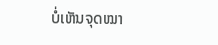ບໍ່ເຫັນຈຸດໝາ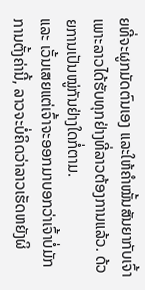ຍທີ່ຈະຜູກມັດຕົນເອງ ແລະໃຫ້ຄຳໝັ້ນສັນຍາກັບເຈົ້າ ເພາະລາວໄດ້ຮັບທຸກຢ່າງທີ່ລາວຕ້ອງການແລ້ວ. ດ້ວຍການເປັນໝູ່ກັນຢ່າງໃດກໍ່ຕາມ.
ແລະ ເວັ້ນເສຍແຕ່ເຈົ້າຈະອອກມາບອກວ່າເຈົ້າບໍ່ມັກການຕັ້ງຄ່ານີ້, ລາວຈະບໍ່ຄິດວ່າລາວເຮັດຫຍັງຜິ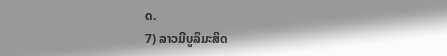ດ.
7) ລາວມີບູລິມະສິດ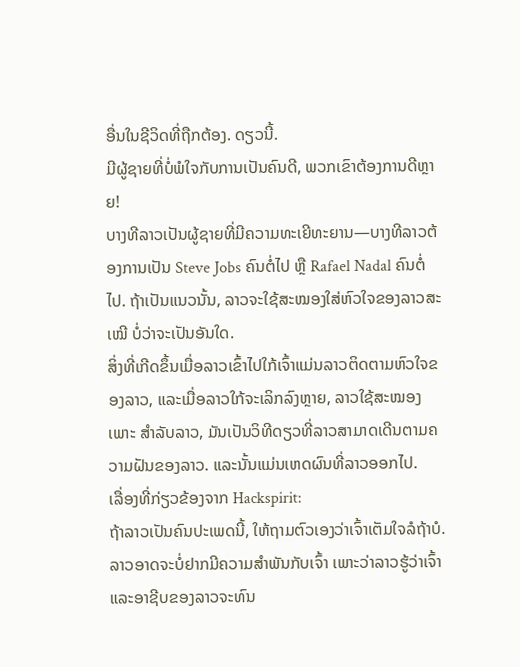ອື່ນໃນຊີວິດທີ່ຖືກຕ້ອງ. ດຽວນີ້.
ມີຜູ້ຊາຍທີ່ບໍ່ພໍໃຈກັບການເປັນຄົນດີ, ພວກເຂົາຕ້ອງການດີຫຼາຍ!
ບາງທີລາວເປັນຜູ້ຊາຍທີ່ມີຄວາມທະເຍີທະຍານ—ບາງທີລາວຕ້ອງການເປັນ Steve Jobs ຄົນຕໍ່ໄປ ຫຼື Rafael Nadal ຄົນຕໍ່ໄປ. ຖ້າເປັນແນວນັ້ນ, ລາວຈະໃຊ້ສະໝອງໃສ່ຫົວໃຈຂອງລາວສະເໝີ ບໍ່ວ່າຈະເປັນອັນໃດ.
ສິ່ງທີ່ເກີດຂຶ້ນເມື່ອລາວເຂົ້າໄປໃກ້ເຈົ້າແມ່ນລາວຕິດຕາມຫົວໃຈຂອງລາວ, ແລະເມື່ອລາວໃກ້ຈະເລິກລົງຫຼາຍ, ລາວໃຊ້ສະໝອງເພາະ ສໍາລັບລາວ, ມັນເປັນວິທີດຽວທີ່ລາວສາມາດເດີນຕາມຄວາມຝັນຂອງລາວ. ແລະນັ້ນແມ່ນເຫດຜົນທີ່ລາວອອກໄປ.
ເລື່ອງທີ່ກ່ຽວຂ້ອງຈາກ Hackspirit:
ຖ້າລາວເປັນຄົນປະເພດນີ້, ໃຫ້ຖາມຕົວເອງວ່າເຈົ້າເຕັມໃຈລໍຖ້າບໍ.
ລາວອາດຈະບໍ່ຢາກມີຄວາມສໍາພັນກັບເຈົ້າ ເພາະວ່າລາວຮູ້ວ່າເຈົ້າ ແລະອາຊີບຂອງລາວຈະທົນ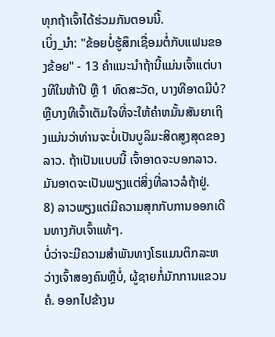ທຸກຖ້າເຈົ້າໄດ້ຮ່ວມກັນຕອນນີ້.
ເບິ່ງ_ນຳ: "ຂ້ອຍບໍ່ຮູ້ສຶກເຊື່ອມຕໍ່ກັບແຟນຂອງຂ້ອຍ" - 13 ຄໍາແນະນໍາຖ້ານີ້ແມ່ນເຈົ້າແຕ່ບາງທີໃນຫ້າປີ ຫຼື 1 ທົດສະວັດ, ບາງທີອາດມີບໍ?
ຫຼືບາງທີເຈົ້າເຕັມໃຈທີ່ຈະໃຫ້ຄໍາຫມັ້ນສັນຍາເຖິງແມ່ນວ່າທ່ານຈະບໍ່ເປັນບູລິມະສິດສູງສຸດຂອງລາວ. ຖ້າເປັນແບບນີ້ ເຈົ້າອາດຈະບອກລາວ. ມັນອາດຈະເປັນພຽງແຕ່ສິ່ງທີ່ລາວລໍຖ້າຢູ່.
8) ລາວພຽງແຕ່ມີຄວາມສຸກກັບການອອກເດີນທາງກັບເຈົ້າແທ້ໆ.
ບໍ່ວ່າຈະມີຄວາມສໍາພັນທາງໂຣແມນຕິກລະຫວ່າງເຈົ້າສອງຄົນຫຼືບໍ່, ຜູ້ຊາຍກໍ່ມັກການແຂວນຄໍ. ອອກໄປຂ້າງນ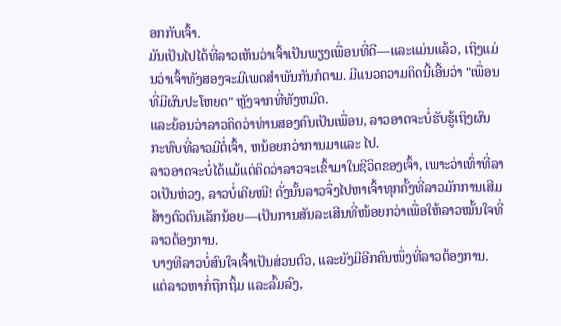ອກກັບເຈົ້າ.
ມັນເປັນໄປໄດ້ທີ່ລາວເຫັນວ່າເຈົ້າເປັນພຽງເພື່ອນທີ່ດີ—ແລະແມ່ນແລ້ວ, ເຖິງແມ່ນວ່າເຈົ້າທັງສອງຈະມີເພດສຳພັນກັນກໍຕາມ. ມີແນວຄວາມຄິດນີ້ເອີ້ນວ່າ "ເພື່ອນທີ່ມີຜົນປະໂຫຍດ" ຫຼັງຈາກທີ່ທັງຫມົດ.
ແລະຍ້ອນວ່າລາວຄິດວ່າທ່ານສອງຄົນເປັນເພື່ອນ, ລາວອາດຈະບໍ່ຮັບຮູ້ເຖິງຜົນກະທົບທີ່ລາວມີຕໍ່ເຈົ້າ, ຫນ້ອຍກວ່າການມາແລະ ໄປ.
ລາວອາດຈະບໍ່ໄດ້ແມ້ແຕ່ຄິດວ່າລາວຈະເຂົ້າມາໃນຊີວິດຂອງເຈົ້າ, ເພາະວ່າເທົ່າທີ່ລາວເປັນຫ່ວງ, ລາວບໍ່ເຄີຍໜີ! ດັ່ງນັ້ນລາວຈຶ່ງໄປຫາເຈົ້າທຸກຄັ້ງທີ່ລາວມັກການເສີມສ້າງຕົວຕົນເລັກນ້ອຍ—ເປັນການສັນລະເສີນທີ່ໜ້ອຍກວ່າເພື່ອໃຫ້ລາວໝັ້ນໃຈທີ່ລາວຕ້ອງການ.
ບາງທີລາວບໍ່ສົນໃຈເຈົ້າເປັນສ່ວນຕົວ, ແລະຍັງມີອີກຄົນໜຶ່ງທີ່ລາວຕ້ອງການ. ແຕ່ລາວຫາກໍ່ຖືກຖິ້ມ ແລະລົ້ມລົງ,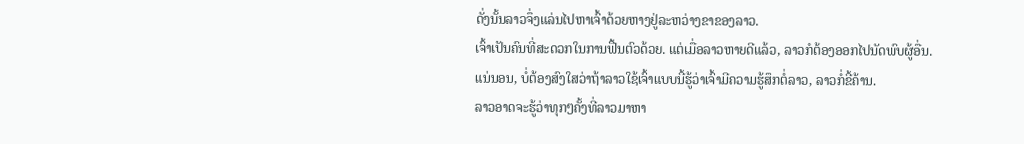ດັ່ງນັ້ນລາວຈຶ່ງແລ່ນໄປຫາເຈົ້າດ້ວຍຫາງຢູ່ລະຫວ່າງຂາຂອງລາວ.
ເຈົ້າເປັນຄົນທີ່ສະດວກໃນການຟື້ນຕົວດ້ວຍ. ແຕ່ເມື່ອລາວຫາຍດີແລ້ວ, ລາວກໍຕ້ອງອອກໄປນັດພົບຜູ້ອື່ນ.
ແນ່ນອນ, ບໍ່ຕ້ອງສົງໃສວ່າຖ້າລາວໃຊ້ເຈົ້າແບບນີ້ຮູ້ວ່າເຈົ້າມີຄວາມຮູ້ສຶກຕໍ່ລາວ, ລາວກໍ່ຂີ້ຄ້ານ.
ລາວອາດຈະຮູ້ວ່າທຸກໆຄັ້ງທີ່ລາວມາຫາ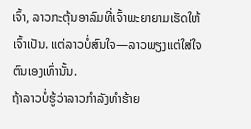ເຈົ້າ, ລາວກະຕຸ້ນອາລົມທີ່ເຈົ້າພະຍາຍາມເຮັດໃຫ້ເຈົ້າເປັນ. ແຕ່ລາວບໍ່ສົນໃຈ—ລາວພຽງແຕ່ໃສ່ໃຈຕົນເອງເທົ່ານັ້ນ.
ຖ້າລາວບໍ່ຮູ້ວ່າລາວກໍາລັງທໍາຮ້າຍ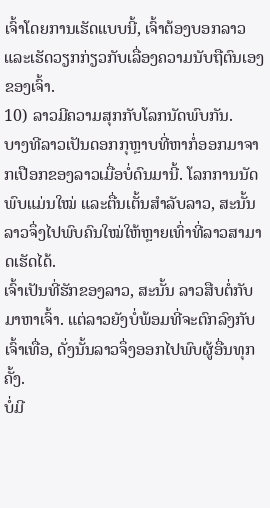ເຈົ້າໂດຍການເຮັດແບບນີ້, ເຈົ້າຕ້ອງບອກລາວ ແລະເຮັດວຽກກ່ຽວກັບເລື່ອງຄວາມນັບຖືຕົນເອງຂອງເຈົ້າ.
10) ລາວມີຄວາມສຸກກັບໂລກນັດພົບກັນ.
ບາງທີລາວເປັນດອກກຸຫຼາບທີ່ຫາກໍ່ອອກມາຈາກເປືອກຂອງລາວເມື່ອບໍ່ດົນມານີ້. ໂລກການນັດພົບແມ່ນໃໝ່ ແລະຕື່ນເຕັ້ນສຳລັບລາວ, ສະນັ້ນ ລາວຈຶ່ງໄປພົບຄົນໃໝ່ໃຫ້ຫຼາຍເທົ່າທີ່ລາວສາມາດເຮັດໄດ້.
ເຈົ້າເປັນທີ່ຮັກຂອງລາວ, ສະນັ້ນ ລາວສືບຕໍ່ກັບມາຫາເຈົ້າ. ແຕ່ລາວຍັງບໍ່ພ້ອມທີ່ຈະຕົກລົງກັບເຈົ້າເທື່ອ, ດັ່ງນັ້ນລາວຈຶ່ງອອກໄປພົບຜູ້ອື່ນທຸກຄັ້ງ.
ບໍ່ມີ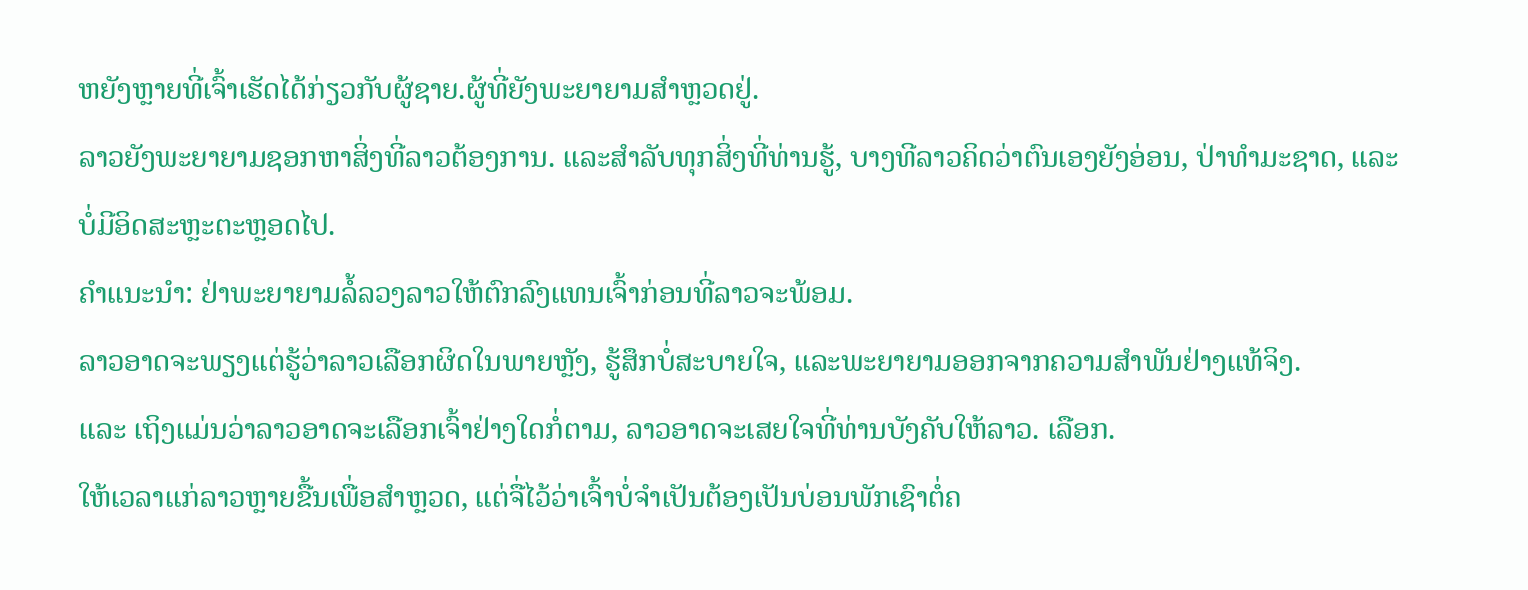ຫຍັງຫຼາຍທີ່ເຈົ້າເຮັດໄດ້ກ່ຽວກັບຜູ້ຊາຍ.ຜູ້ທີ່ຍັງພະຍາຍາມສຳຫຼວດຢູ່.
ລາວຍັງພະຍາຍາມຊອກຫາສິ່ງທີ່ລາວຕ້ອງການ. ແລະສໍາລັບທຸກສິ່ງທີ່ທ່ານຮູ້, ບາງທີລາວຄິດວ່າຕົນເອງຍັງອ່ອນ, ປ່າທໍາມະຊາດ, ແລະບໍ່ມີອິດສະຫຼະຕະຫຼອດໄປ.
ຄຳແນະນຳ: ຢ່າພະຍາຍາມລໍ້ລວງລາວໃຫ້ຕົກລົງແທນເຈົ້າກ່ອນທີ່ລາວຈະພ້ອມ.
ລາວອາດຈະພຽງແຕ່ຮູ້ວ່າລາວເລືອກຜິດໃນພາຍຫຼັງ, ຮູ້ສຶກບໍ່ສະບາຍໃຈ, ແລະພະຍາຍາມອອກຈາກຄວາມສຳພັນຢ່າງແທ້ຈິງ.
ແລະ ເຖິງແມ່ນວ່າລາວອາດຈະເລືອກເຈົ້າຢ່າງໃດກໍ່ຕາມ, ລາວອາດຈະເສຍໃຈທີ່ທ່ານບັງຄັບໃຫ້ລາວ. ເລືອກ.
ໃຫ້ເວລາແກ່ລາວຫຼາຍຂື້ນເພື່ອສຳຫຼວດ, ແຕ່ຈື່ໄວ້ວ່າເຈົ້າບໍ່ຈຳເປັນຕ້ອງເປັນບ່ອນພັກເຊົາຕໍ່ຄ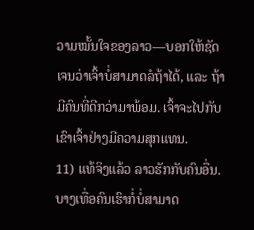ວາມໝັ້ນໃຈຂອງລາວ—ບອກໃຫ້ຊັດເຈນວ່າເຈົ້າບໍ່ສາມາດລໍຖ້າໄດ້, ແລະ ຖ້າມີຄົນທີ່ດີກວ່າມາພ້ອມ. ເຈົ້າຈະໄປກັບເຂົາເຈົ້າຢ່າງມີຄວາມສຸກແທນ.
11) ແທ້ຈິງແລ້ວ ລາວຮັກກັບຄົນອື່ນ.
ບາງເທື່ອຄົນເຮົາກໍ່ບໍ່ສາມາດ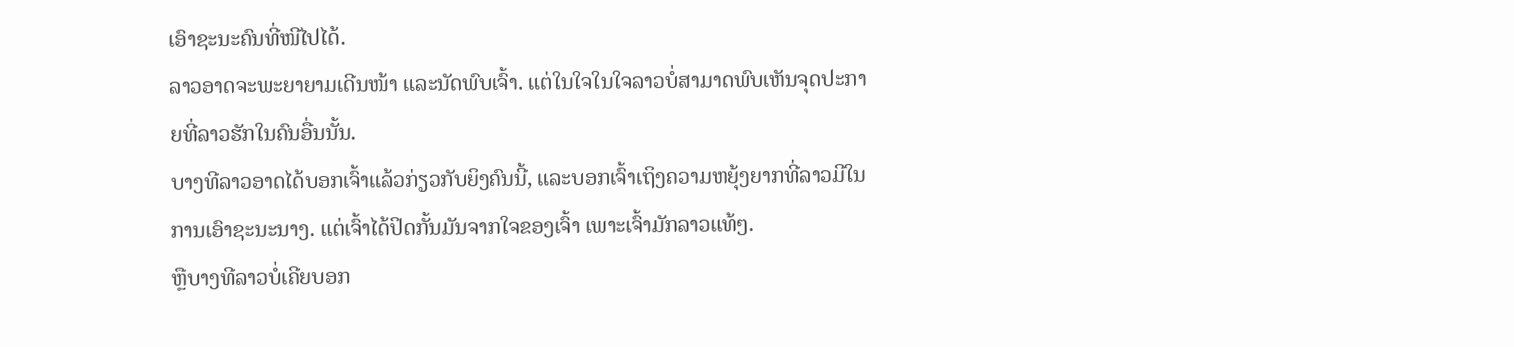ເອົາຊະນະຄົນທີ່ໜີໄປໄດ້.
ລາວອາດຈະພະຍາຍາມເດີນໜ້າ ແລະນັດພົບເຈົ້າ. ແຕ່ໃນໃຈໃນໃຈລາວບໍ່ສາມາດພົບເຫັນຈຸດປະກາຍທີ່ລາວຮັກໃນຄົນອື່ນນັ້ນ.
ບາງທີລາວອາດໄດ້ບອກເຈົ້າແລ້ວກ່ຽວກັບຍິງຄົນນີ້, ແລະບອກເຈົ້າເຖິງຄວາມຫຍຸ້ງຍາກທີ່ລາວມີໃນການເອົາຊະນະນາງ. ແຕ່ເຈົ້າໄດ້ປິດກັ້ນມັນຈາກໃຈຂອງເຈົ້າ ເພາະເຈົ້າມັກລາວແທ້ໆ.
ຫຼືບາງທີລາວບໍ່ເຄີຍບອກ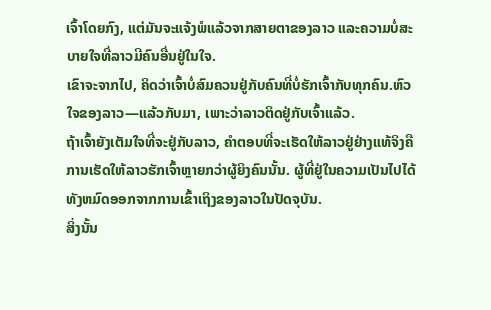ເຈົ້າໂດຍກົງ, ແຕ່ມັນຈະແຈ້ງພໍແລ້ວຈາກສາຍຕາຂອງລາວ ແລະຄວາມບໍ່ສະບາຍໃຈທີ່ລາວມີຄົນອື່ນຢູ່ໃນໃຈ.
ເຂົາຈະຈາກໄປ, ຄິດວ່າເຈົ້າບໍ່ສົມຄວນຢູ່ກັບຄົນທີ່ບໍ່ຮັກເຈົ້າກັບທຸກຄົນ.ຫົວໃຈຂອງລາວ—ແລ້ວກັບມາ, ເພາະວ່າລາວຕິດຢູ່ກັບເຈົ້າແລ້ວ.
ຖ້າເຈົ້າຍັງເຕັມໃຈທີ່ຈະຢູ່ກັບລາວ, ຄຳຕອບທີ່ຈະເຮັດໃຫ້ລາວຢູ່ຢ່າງແທ້ຈິງຄືການເຮັດໃຫ້ລາວຮັກເຈົ້າຫຼາຍກວ່າຜູ້ຍິງຄົນນັ້ນ. ຜູ້ທີ່ຢູ່ໃນຄວາມເປັນໄປໄດ້ທັງຫມົດອອກຈາກການເຂົ້າເຖິງຂອງລາວໃນປັດຈຸບັນ.
ສິ່ງນັ້ນ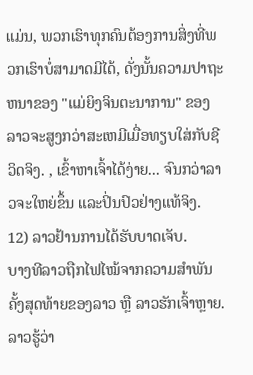ແມ່ນ, ພວກເຮົາທຸກຄົນຕ້ອງການສິ່ງທີ່ພວກເຮົາບໍ່ສາມາດມີໄດ້, ດັ່ງນັ້ນຄວາມປາຖະຫນາຂອງ "ແມ່ຍິງຈິນຕະນາການ" ຂອງລາວຈະສູງກວ່າສະເຫມີເມື່ອທຽບໃສ່ກັບຊີວິດຈິງ. , ເຂົ້າຫາເຈົ້າໄດ້ງ່າຍ... ຈົນກວ່າລາວຈະໃຫຍ່ຂຶ້ນ ແລະປິ່ນປົວຢ່າງແທ້ຈິງ.
12) ລາວຢ້ານການໄດ້ຮັບບາດເຈັບ.
ບາງທີລາວຖືກໄຟໄໝ້ຈາກຄວາມສຳພັນຄັ້ງສຸດທ້າຍຂອງລາວ ຫຼື ລາວຮັກເຈົ້າຫຼາຍ. ລາວຮູ້ວ່າ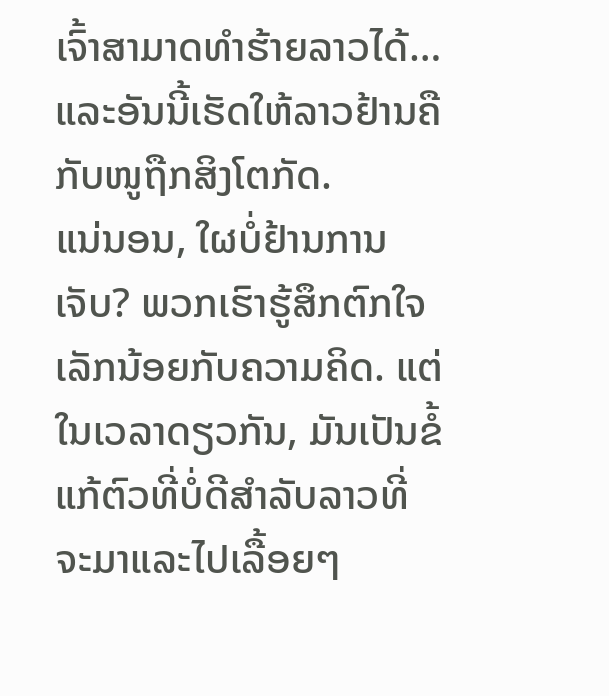ເຈົ້າສາມາດທຳຮ້າຍລາວໄດ້… ແລະອັນນີ້ເຮັດໃຫ້ລາວຢ້ານຄືກັບໜູຖືກສິງໂຕກັດ.
ແນ່ນອນ, ໃຜບໍ່ຢ້ານການເຈັບ? ພວກເຮົາຮູ້ສຶກຕົກໃຈເລັກນ້ອຍກັບຄວາມຄິດ. ແຕ່ໃນເວລາດຽວກັນ, ມັນເປັນຂໍ້ແກ້ຕົວທີ່ບໍ່ດີສໍາລັບລາວທີ່ຈະມາແລະໄປເລື້ອຍໆ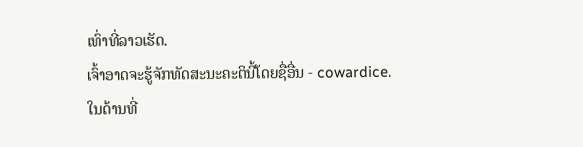ເທົ່າທີ່ລາວເຮັດ.
ເຈົ້າອາດຈະຮູ້ຈັກທັດສະນະຄະຕິນີ້ໂດຍຊື່ອື່ນ - cowardice.
ໃນດ້ານທີ່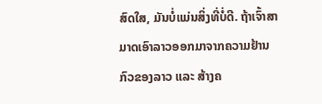ສົດໃສ, ມັນບໍ່ແມ່ນສິ່ງທີ່ບໍ່ດີ. ຖ້າເຈົ້າສາມາດເອົາລາວອອກມາຈາກຄວາມຢ້ານກົວຂອງລາວ ແລະ ສ້າງຄ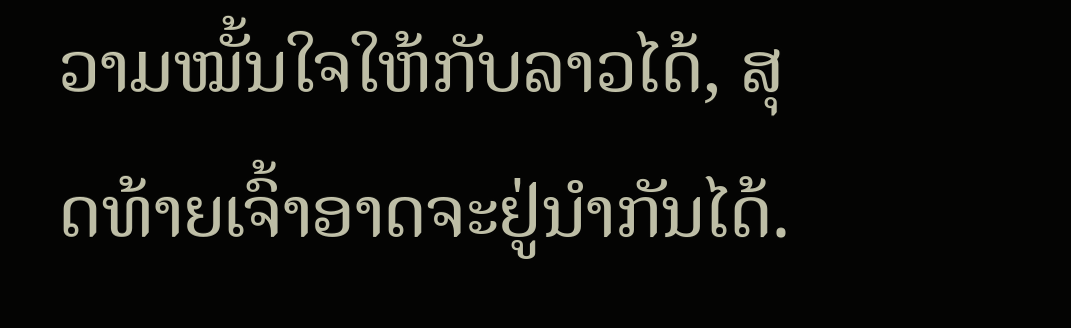ວາມໝັ້ນໃຈໃຫ້ກັບລາວໄດ້, ສຸດທ້າຍເຈົ້າອາດຈະຢູ່ນຳກັນໄດ້.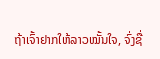ຖ້າເຈົ້າຢາກໃຫ້ລາວໝັ້ນໃຈ, ຈົ່ງຊື່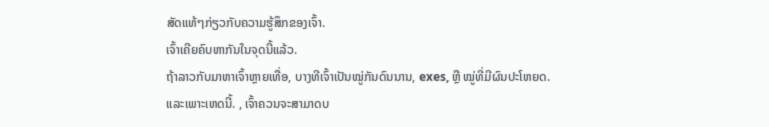ສັດແທ້ໆກ່ຽວກັບຄວາມຮູ້ສຶກຂອງເຈົ້າ.
ເຈົ້າເຄີຍຄົບຫາກັນໃນຈຸດນີ້ແລ້ວ.
ຖ້າລາວກັບມາຫາເຈົ້າຫຼາຍເທື່ອ, ບາງທີເຈົ້າເປັນໝູ່ກັນດົນນານ, exes, ຫຼື ໝູ່ທີ່ມີຜົນປະໂຫຍດ.
ແລະເພາະເຫດນີ້. , ເຈົ້າຄວນຈະສາມາດບ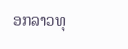ອກລາວທຸ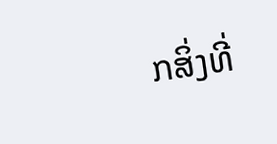ກສິ່ງທີ່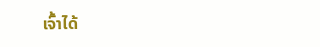ເຈົ້າໄດ້